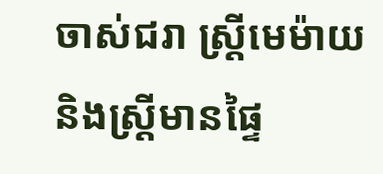ចាស់ជរា ស្ត្រីមេម៉ាយ និងស្ត្រីមានផ្ទៃ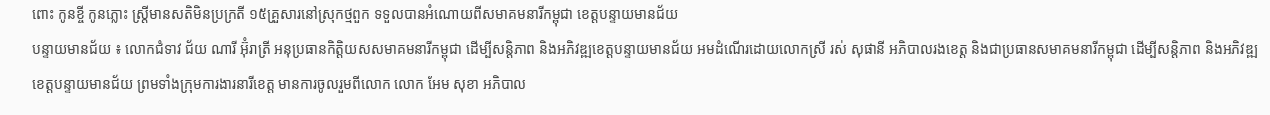ពោះ កូនខ្ចី កូនភ្លោះ ស្ត្រីមានសតិមិនប្រក្រតី ១៥គ្រួសារនៅស្រុកថ្មពួក ទទួលបានអំណោយពីសមាគមនារីកម្ពុជា ខេត្តបន្ទាយមានជ័យ
បន្ទាយមានជ័យ ៖ លោកជំទាវ ជ័យ ណារី អ៊ុំរាត្រី អនុប្រធានកិត្តិយសសមាគមនារីកម្ពុជា ដើម្បីសន្តិភាព និងអភិវឌ្ឍខេត្តបន្ទាយមានជ័យ អមដំណើរដោយលោកស្រី រស់ សុផានី អភិបាលរងខេត្ត និងជាប្រធានសមាគមនារីកម្ពុជា ដើម្បីសន្តិភាព និងអភិវឌ្ឍខេត្តបន្ទាយមានជ័យ ព្រមទាំងក្រុមការងារនារីខេត្ត មានការចូលរួមពីលោក លោក អែម សុខា អភិបាល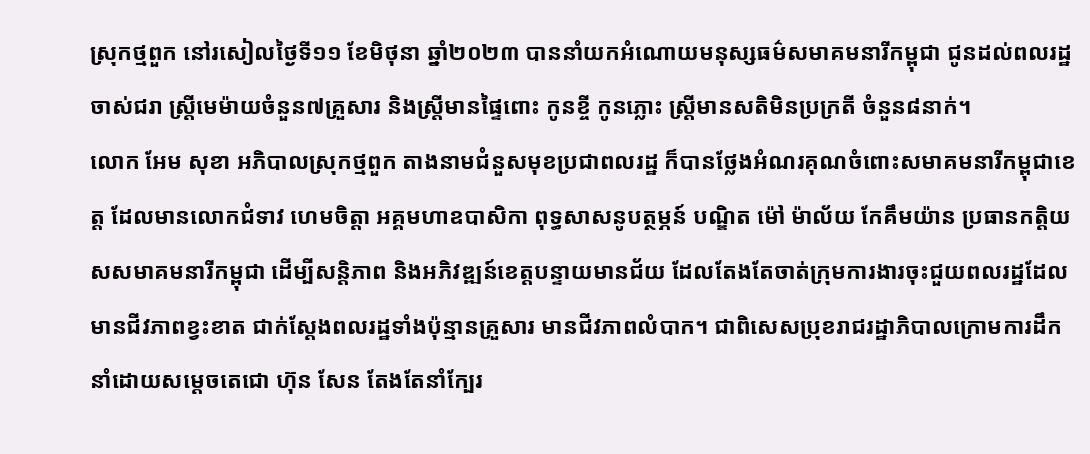ស្រុកថ្មពួក នៅរសៀលថ្ងៃទី១១ ខែមិថុនា ឆ្នាំ២០២៣ បាននាំយកអំណោយមនុស្សធម៌សមាគមនារីកម្ពុជា ជូនដល់ពលរដ្ឋចាស់ជរា ស្រ្តីមេម៉ាយចំនួន៧គ្រួសារ និងស្ត្រីមានផ្ទៃពោះ កូនខ្ចី កូនភ្លោះ ស្ត្រីមានសតិមិនប្រក្រតី ចំនួន៨នាក់។
លោក អែម សុខា អភិបាលស្រុកថ្មពួក តាងនាមជំនួសមុខប្រជាពលរដ្ឋ ក៏បានថ្លែងអំណរគុណចំពោះសមាគមនារីកម្ពុជាខេត្ត ដែលមានលោកជំទាវ ហេមចិត្តា អគ្គមហាឧបាសិកា ពុទ្ធសាសនូបត្ថម្ភន៍ បណ្ឌិត ម៉ៅ ម៉ាល័យ កែគឹមយ៉ាន ប្រធានកត្តិយសសមាគមនារីកម្ពុជា ដេីម្បីសន្តិភាព និងអភិវឌ្ឍន៍ខេត្តបន្ទាយមានជ័យ ដែលតែងតែចាត់ក្រុមការងារចុះជួយពលរដ្ឋដែលមានជីវភាពខ្វះខាត ជាក់ស្តែងពលរដ្ឋទាំងប៉ុន្មានគ្រួសារ មានជីវភាពលំបាក។ ជាពិសេសប្រុខរាជរដ្ឋាភិបាលក្រោមការដឹកនាំដោយសម្តេចតេជោ ហ៊ុន សែន តែងតែនាំក្បែរ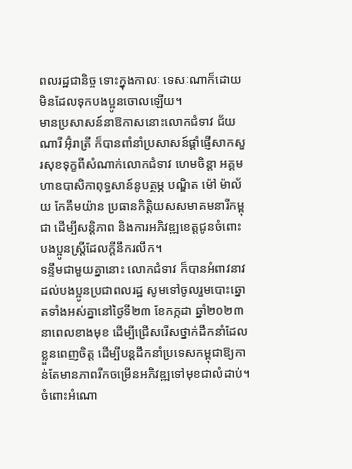ពលរដ្ឋជានិច្ច ទោះក្នុងកាលៈ ទេសៈណាក៏ដោយ មិនដែលទុកបងប្អូនចោលឡើយ។
មានប្រសាសន៍នាឱកាសនោះលោកជំទាវ ជ័យ ណារី អ៊ុំរាត្រី ក៏បានពាំនាំប្រសាសន៍ផ្ដាំផ្ញើសាកសួរសុខទុក្ខពីសំណាក់លោកជំទាវ ហេមចិន្តា អគ្គមហាឧបាសិកាពុទ្ធសាន៍នូបត្ថម្ភ បណ្ឌិត ម៉ៅ ម៉ាល័យ កែគឹមយ៉ាន ប្រធានកិត្តិយសសមាគមនារីកម្ពុជា ដើម្បីសន្តិភាព និងការអភិវឌ្ឍខេត្តជូនចំពោះបងប្អូនស្ត្រីដែលក្ដីនឹករលឹក។
ទន្ទឹមជាមួយគ្នានោះ លោកជំទាវ ក៏បានអំពាវនាវដល់បងប្អូនប្រជាពលរដ្ឋ សូមទៅចូលរួមបោះឆ្នោតទាំងអស់គ្នានៅថ្ងៃទី២៣ ខែកក្កដា ឆ្នាំ២០២៣ នាពេលខាងមុខ ដើម្បីជ្រើសរើសថ្នាក់ដឹកនាំដែលខ្លួនពេញចិត្ត ដើម្បីបន្តដឹកនាំប្រទេសកម្ពុជាឱ្យកាន់តែមានភាពរីកចម្រើនអភិវឌ្ឍទៅមុខជាលំដាប់។
ចំពោះអំណោ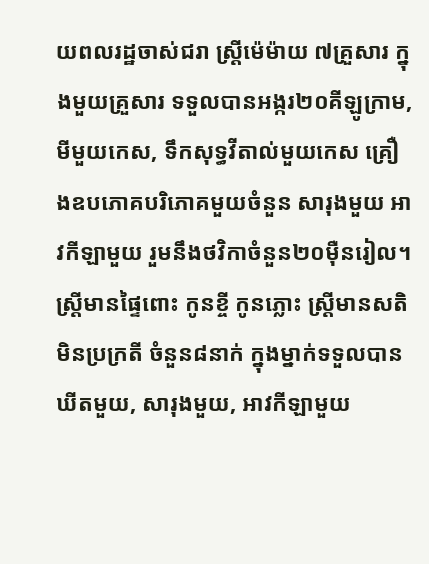យពលរដ្ឋចាស់ជរា ស្រ្តីម៉េម៉ាយ ៧គ្រួសារ ក្នុងមួយគ្រួសារ ទទួលបានអង្ករ២០គីឡូក្រាម, មីមួយកេស, ទឹកសុទ្ធវីតាល់មួយកេស គ្រឿងឧបភោគបរិភោគមួយចំនួន សារុងមួយ អាវកីឡាមួយ រួមនឹងថវិកាចំនួន២០ម៉ឺនរៀល។ ស្ត្រីមានផ្ទៃពោះ កូនខ្ចី កូនភ្លោះ ស្ត្រីមានសតិមិនប្រក្រតី ចំនួន៨នាក់ ក្នុងម្នាក់ទទួលបាន ឃីតមួយ, សារុងមួយ, អាវកីឡាមួយ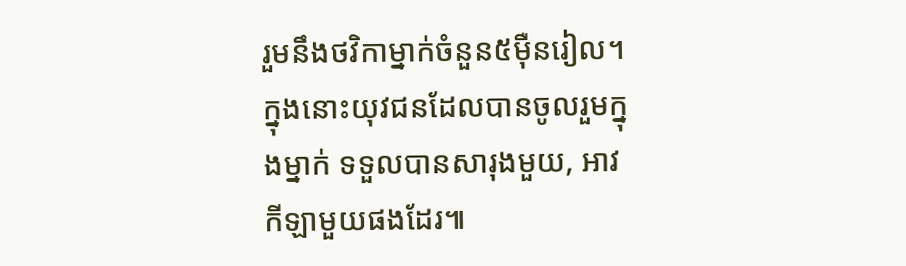រួមនឹងថវិកាម្នាក់ចំនួន៥ម៉ឺនរៀល។ ក្នុងនោះយុវជនដែលបានចូលរួមក្នុងម្នាក់ ទទួលបានសារុងមួយ, អាវកីឡាមួយផងដែរ៕